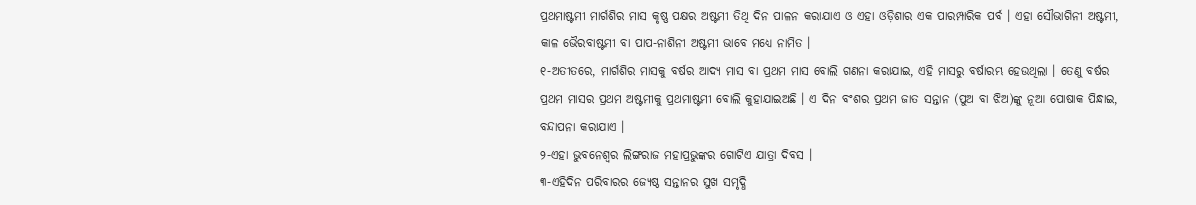ପ୍ରଥମାଷ୍ଟମୀ ମାର୍ଗଶିର ମାସ କୃଷ୍ଣ ପକ୍ଷର ଅଷ୍ଟମୀ ତିଥି ଦିନ ପାଳନ କରାଯାଏ ଓ ଏହା ଓଡ଼ିଶାର ଏକ ପାରମ୍ପାରିକ ପର୍ବ । ଏହା ସୌଭାଗିନୀ ଅଷ୍ଟମୀ, କାଳ ଭୈରବାଷ୍ଟମୀ ବା ପାପ-ନାଶିନୀ ଅଷ୍ଟମୀ ଭାବେ ମଧ୍ୟେ ନାମିତ ।
୧-ଅତୀତରେ, ମାର୍ଗଶିର ମାସକୁ ବର୍ଷର ଆଦ୍ୟ ମାସ ବା ପ୍ରଥମ ମାସ ବୋଲି ଗଣନା କରାଯାଇ, ଏହି ମାସରୁ ବର୍ଷାରମ୍ଭ ହେଉଥିଲା । ତେଣୁ ବର୍ଷର ପ୍ରଥମ ମାସର ପ୍ରଥମ ଅଷ୍ଟମୀକୁ ପ୍ରଥମାଷ୍ଟମୀ ବୋଲି କୁହାଯାଇଅଛି । ଏ ଦିନ ବଂଶର ପ୍ରଥମ ଜାତ ସନ୍ତାନ (ପୁଅ ବା ଝିଅ)ଙ୍କୁ ନୂଆ ପୋଷାକ ପିନ୍ଧାଇ, ବନ୍ଦାପନା କରାଯାଏ ।
୨-ଏହା ଭୁବନେଶ୍ୱର ଲିଙ୍ଗରାଜ ମହାପ୍ରଭୁଙ୍କର ଗୋଟିଏ ଯାତ୍ରା ଦିବସ ।
୩-ଏହିଦିନ ପରିବାରର ଜ୍ୟେଷ୍ଠ ସନ୍ତାନର ସୁଖ ସମୃଦ୍ଧି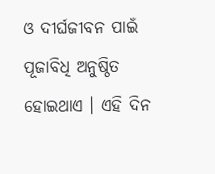ଓ ଦୀର୍ଘଜୀବନ ପାଇଁ ପୂଜାବିଧି ଅନୁଷ୍ଠିତ ହୋଇଥାଏ । ଏହି ଦିନ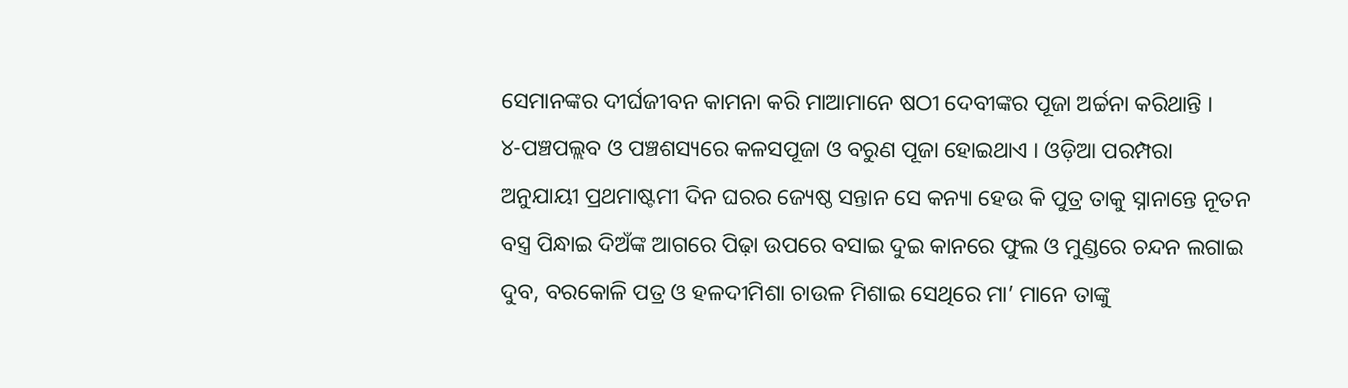ସେମାନଙ୍କର ଦୀର୍ଘଜୀବନ କାମନା କରି ମାଆମାନେ ଷଠୀ ଦେବୀଙ୍କର ପୂଜା ଅର୍ଚ୍ଚନା କରିଥାନ୍ତି ।
୪-ପଞ୍ଚପଲ୍ଲବ ଓ ପଞ୍ଚଶସ୍ୟରେ କଳସପୂଜା ଓ ବରୁଣ ପୂଜା ହୋଇଥାଏ । ଓଡ଼ିଆ ପରମ୍ପରା ଅନୁଯାୟୀ ପ୍ରଥମାଷ୍ଟମୀ ଦିନ ଘରର ଜ୍ୟେଷ୍ଠ ସନ୍ତାନ ସେ କନ୍ୟା ହେଉ କି ପୁତ୍ର ତାକୁ ସ୍ନାନାନ୍ତେ ନୂତନ ବସ୍ତ୍ର ପିନ୍ଧାଇ ଦିଅଁଙ୍କ ଆଗରେ ପିଢ଼ା ଉପରେ ବସାଇ ଦୁଇ କାନରେ ଫୁଲ ଓ ମୁଣ୍ଡରେ ଚନ୍ଦନ ଲଗାଇ ଦୁବ, ବରକୋଳି ପତ୍ର ଓ ହଳଦୀମିଶା ଚାଉଳ ମିଶାଇ ସେଥିରେ ମା’ ମାନେ ତାଙ୍କୁ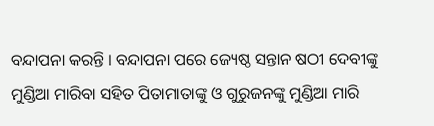ବନ୍ଦାପନା କରନ୍ତି । ବନ୍ଦାପନା ପରେ ଜ୍ୟେଷ୍ଠ ସନ୍ତାନ ଷଠୀ ଦେବୀଙ୍କୁ ମୁଣ୍ଡିଆ ମାରିବା ସହିତ ପିତାମାତାଙ୍କୁ ଓ ଗୁରୁଜନଙ୍କୁ ମୁଣ୍ଡିଆ ମାରି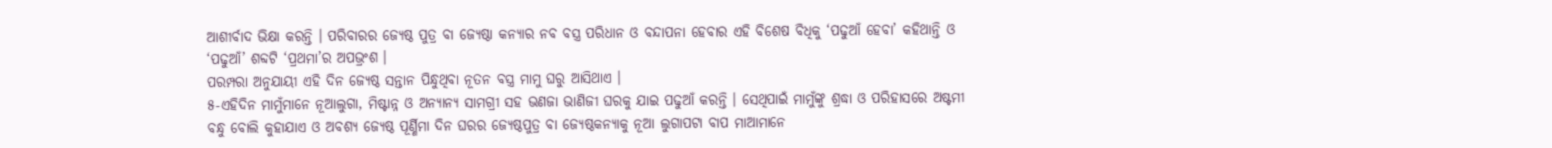ଆଶୀର୍ବାଦ ଭିକ୍ଷା କରନ୍ତି । ପରିବାରର ଜ୍ୟେଷ୍ଠ ପୁତ୍ର ବା ଜ୍ୟେଷ୍ଠା କନ୍ୟାର ନବ ବସ୍ତ୍ର ପରିଧାନ ଓ ବନ୍ଦାପନା ହେବାର ଏହି ବିଶେଷ ବିଧିକୁ ‘ପଢୁଆଁ ହେବା’ କହିଥାନ୍ତି ଓ ‘ପଢୁଆଁ’ ଶବ୍ଦଟି ‘ପ୍ରଥମା’ର ଅପଭ୍ରଂଶ ।
ପରମ୍ପରା ଅନୁଯାୟୀ ଏହି ଦିନ ଜ୍ୟେଷ୍ଠ ସନ୍ତାନ ପିନ୍ଧୁଥିବା ନୂତନ ବସ୍ତ୍ର ମାମୁ ଘରୁ ଆସିଥାଏ ।
୫-ଏହିଦିନ ମାମୁଁମାନେ ନୂଆଲୁଗା, ମିଷ୍ଟାନ୍ନ ଓ ଅନ୍ୟାନ୍ୟ ସାମଗ୍ରୀ ସହ ଭଣଜା ଭାଣିଜୀ ଘରକୁ ଯାଇ ପଢୁଆଁ କରନ୍ତି । ସେଥିପାଇଁ ମାମୁଁଙ୍କୁ ଶ୍ରଦ୍ଧା ଓ ପରିହାସରେ ଅଷ୍ଟମୀ ବନ୍ଧୁ ବୋଲି କୁହାଯାଏ ଓ ଅବଶ୍ୟ ଜ୍ୟେଷ୍ଠ ପୂର୍ଣ୍ଣିମା ଦିନ ଘରର ଜ୍ୟେଷ୍ଠପୁତ୍ର ବା ଜ୍ୟେଷ୍ଠକନ୍ୟାକୁ ନୂଆ ଲୁଗାପଟା ବାପ ମାଆମାନେ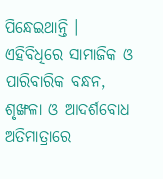ପିନ୍ଧେଇଥାନ୍ତି ।
ଏହିବିଧିରେ ସାମାଜିକ ଓ ପାରିବାରିକ ବନ୍ଧନ, ଶୃଙ୍ଖଳା ଓ ଆଦର୍ଶବୋଧ ଅତିମାତ୍ରାରେ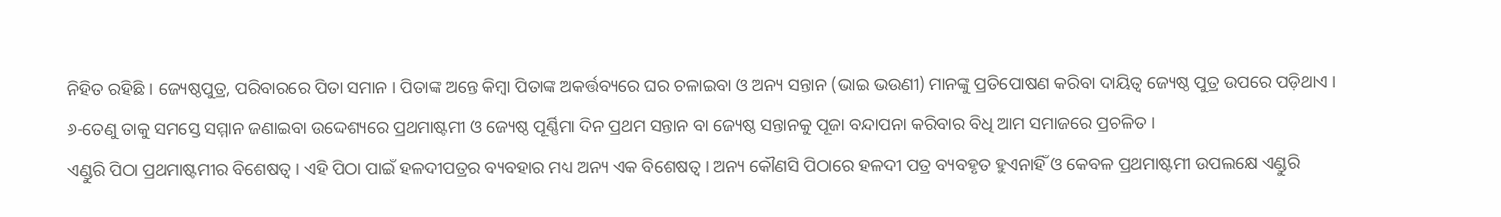ନିହିତ ରହିଛି । ଜ୍ୟେଷ୍ଠପୁତ୍ର, ପରିବାରରେ ପିତା ସମାନ । ପିତାଙ୍କ ଅନ୍ତେ କିମ୍ବା ପିତାଙ୍କ ଅକର୍ତ୍ତବ୍ୟରେ ଘର ଚଳାଇବା ଓ ଅନ୍ୟ ସନ୍ତାନ (ଭାଇ ଭଉଣୀ) ମାନଙ୍କୁ ପ୍ରତିପୋଷଣ କରିବା ଦାୟିତ୍ୱ ଜ୍ୟେଷ୍ଠ ପୁତ୍ର ଉପରେ ପଡ଼ିଥାଏ ।
୬-ତେଣୁ ତାକୁ ସମସ୍ତେ ସମ୍ମାନ ଜଣାଇବା ଉଦ୍ଦେଶ୍ୟରେ ପ୍ରଥମାଷ୍ଟମୀ ଓ ଜ୍ୟେଷ୍ଠ ପୂର୍ଣ୍ଣିମା ଦିନ ପ୍ରଥମ ସନ୍ତାନ ବା ଜ୍ୟେଷ୍ଠ ସନ୍ତାନକୁ ପୂଜା ବନ୍ଦାପନା କରିବାର ବିଧି ଆମ ସମାଜରେ ପ୍ରଚଳିତ ।
ଏଣ୍ଡୁରି ପିଠା ପ୍ରଥମାଷ୍ଟମୀର ବିଶେଷତ୍ୱ । ଏହି ପିଠା ପାଇଁ ହଳଦୀପତ୍ରର ବ୍ୟବହାର ମଧ୍ୟ ଅନ୍ୟ ଏକ ବିଶେଷତ୍ୱ । ଅନ୍ୟ କୌଣସି ପିଠାରେ ହଳଦୀ ପତ୍ର ବ୍ୟବହୃତ ହୁଏନାହିଁ ଓ କେବଳ ପ୍ରଥମାଷ୍ଟମୀ ଉପଲକ୍ଷେ ଏଣ୍ଡୁରି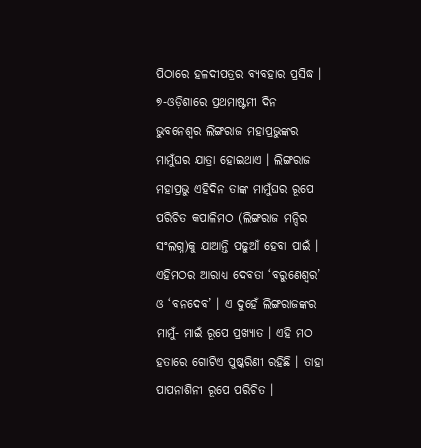ପିଠାରେ ହଳଦୀପତ୍ରର ବ୍ୟବହାର ପ୍ରସିଦ୍ଧ ।
୭-ଓଡ଼ିଶାରେ ପ୍ରଥମାଷ୍ଟମୀ ଦିନ ଭୁବନେଶ୍ୱର ଲିଙ୍ଗରାଜ ମହାପ୍ରଭୁଙ୍କର ମାମୁଁଘର ଯାତ୍ରା ହୋଇଥାଏ । ଲିଙ୍ଗରାଜ ମହାପ୍ରଭୁ ଏହିଦିନ ତାଙ୍କ ମାମୁଁଘର ରୂପେ ପରିଚିତ କପାଳିମଠ (ଲିଙ୍ଗରାଜ ମନ୍ଦିର ସଂଲଗ୍ନ)କୁ ଯାଆନ୍ତି ପଢୁଆଁ ହେବା ପାଇଁ । ଏହିମଠର ଆରାଧ୍ୟ ଦେବତା ‘ବରୁଣେଶ୍ୱର’ ଓ ‘ବନଦେବ’ । ଏ ଦୁହେଁ ଲିଙ୍ଗରାଜଙ୍କର ମାମୁଁ- ମାଇଁ ରୂପେ ପ୍ରଖ୍ୟାତ । ଏହି ମଠ ହତାରେ ଗୋଟିଏ ପୁଷ୍କରିଣୀ ରହିଛି । ତାହା ପାପନାଶିନୀ ରୂପେ ପରିଚିତ ।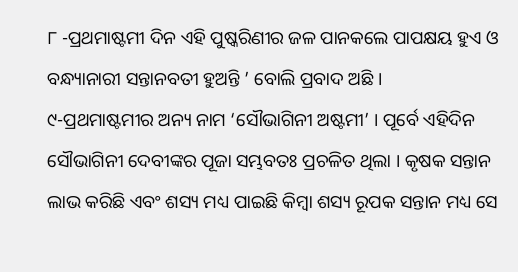୮ -ପ୍ରଥମାଷ୍ଟମୀ ଦିନ ଏହି ପୁଷ୍କରିଣୀର ଜଳ ପାନକଲେ ପାପକ୍ଷୟ ହୁଏ ଓ ବନ୍ଧ୍ୟାନାରୀ ସନ୍ତାନବତୀ ହୁଅନ୍ତି ’ ବୋଲି ପ୍ରବାଦ ଅଛି ।
୯-ପ୍ରଥମାଷ୍ଟମୀର ଅନ୍ୟ ନାମ ‘ସୌଭାଗିନୀ ଅଷ୍ଟମୀ’ । ପୂର୍ବେ ଏହିଦିନ ସୌଭାଗିନୀ ଦେବୀଙ୍କର ପୂଜା ସମ୍ଭବତଃ ପ୍ରଚଳିତ ଥିଲା । କୃଷକ ସନ୍ତାନ ଲାଭ କରିଛି ଏବଂ ଶସ୍ୟ ମଧ୍ୟ ପାଇଛି କିମ୍ବା ଶସ୍ୟ ରୂପକ ସନ୍ତାନ ମଧ୍ୟ ସେ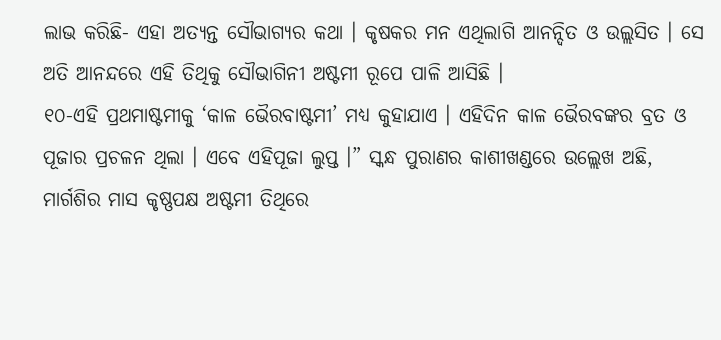ଲାଭ କରିଛି- ଏହା ଅତ୍ୟନ୍ତ ସୌଭାଗ୍ୟର କଥା । କୃଷକର ମନ ଏଥିଲାଗି ଆନନ୍ଦିତ ଓ ଉଲ୍ଲସିତ । ସେ ଅତି ଆନନ୍ଦରେ ଏହି ତିଥିକୁ ସୌଭାଗିନୀ ଅଷ୍ଟମୀ ରୂପେ ପାଳି ଆସିଛି ।
୧୦-ଏହି ପ୍ରଥମାଷ୍ଟମୀକୁ ‘କାଳ ଭୈରବାଷ୍ଟମୀ’ ମଧ୍ୟ କୁହାଯାଏ । ଏହିଦିନ କାଳ ଭୈରବଙ୍କର ବ୍ରତ ଓ ପୂଜାର ପ୍ରଚଳନ ଥିଲା । ଏବେ ଏହିପୂଜା ଲୁପ୍ତ ।” ସ୍କନ୍ଧ ପୁରାଣର କାଶୀଖଣ୍ଡରେ ଉଲ୍ଲେଖ ଅଛି, ମାର୍ଗଶିର ମାସ କୃଷ୍ଣପକ୍ଷ ଅଷ୍ଟମୀ ତିଥିରେ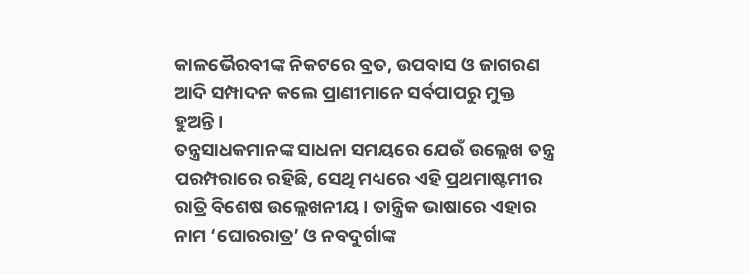କାଳଭୈରବୀଙ୍କ ନିକଟରେ ବ୍ରତ, ଉପବାସ ଓ ଜାଗରଣ ଆଦି ସମ୍ପାଦନ କଲେ ପ୍ରାଣୀମାନେ ସର୍ବପାପରୁ ମୁକ୍ତ ହୁଅନ୍ତି ।
ତନ୍ତ୍ରସାଧକମାନଙ୍କ ସାଧନା ସମୟରେ ଯେଉଁ ଉଲ୍ଲେଖ ତନ୍ତ୍ର ପରମ୍ପରାରେ ରହିଛି, ସେଥି ମଧ୍ୟରେ ଏହି ପ୍ରଥମାଷ୍ଟମୀର ରାତ୍ରି ବିଶେଷ ଉଲ୍ଲେଖନୀୟ । ତାନ୍ତ୍ରିକ ଭାଷାରେ ଏହାର ନାମ ‘ଘୋରରାତ୍ର’ ଓ ନବଦୁର୍ଗାଙ୍କ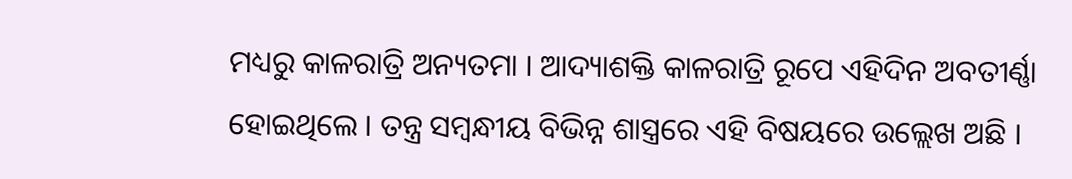ମଧ୍ୟରୁ କାଳରାତ୍ରି ଅନ୍ୟତମା । ଆଦ୍ୟାଶକ୍ତି କାଳରାତ୍ରି ରୂପେ ଏହିଦିନ ଅବତୀର୍ଣ୍ଣା ହୋଇଥିଲେ । ତନ୍ତ୍ର ସମ୍ବନ୍ଧୀୟ ବିଭିନ୍ନ ଶାସ୍ତ୍ରରେ ଏହି ବିଷୟରେ ଉଲ୍ଲେଖ ଅଛି ।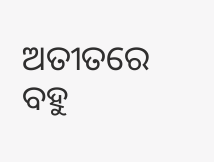ଅତୀତରେ ବହୁ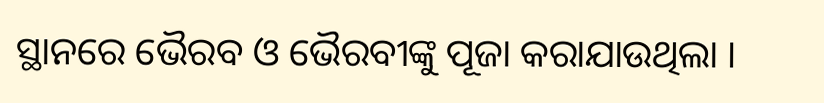ସ୍ଥାନରେ ଭୈରବ ଓ ଭୈରବୀଙ୍କୁ ପୂଜା କରାଯାଉଥିଲା ।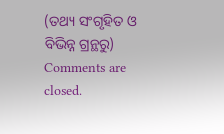(ତଥ୍ୟ ସଂଗୃହିତ ଓ ବିଭିନ୍ନ ଗ୍ରନ୍ଥରୁ)
Comments are closed.